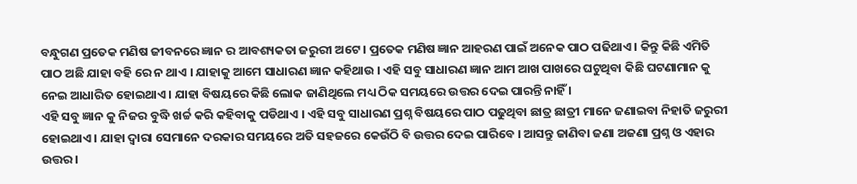ବନ୍ଧୁଗଣ ପ୍ରତେକ ମଣିଷ ଜୀବନରେ ଜ୍ଞାନ ର ଆବଶ୍ୟକତା ଜରୁରୀ ଅଟେ । ପ୍ରତେକ ମଣିଷ ଜ୍ଞାନ ଆହରଣ ପାଇଁ ଅନେକ ପାଠ ପଢିଥାଏ । କିନ୍ତୁ କିଛି ଏମିତି ପାଠ ଅଛି ଯାହା ବହି ରେ ନ ଥାଏ । ଯାହାକୁ ଆମେ ସାଧାରଣ ଜ୍ଞାନ କହିଥାଉ । ଏହି ସବୁ ସାଧାରଣ ଜ୍ଞାନ ଆମ ଆଖ ପାଖରେ ଘଟୁଥିବା କିଛି ଘଟଣାମାନ କୁ ନେଇ ଆଧାରିତ ହୋଇଥାଏ । ଯାହା ବିଷୟରେ କିଛି ଲୋକ ଜାଣିଥିଲେ ମଧ୍ୟ ଠିକ ସମୟରେ ଉତ୍ତର ଦେଇ ପାରନ୍ତି ନାହିଁ ।
ଏହି ସବୁ ଜ୍ଞାନ କୁ ନିଜର ବୁଦ୍ଧି ଖର୍ଚ୍ଚ କରି କହିବାକୁ ପଡିଥାଏ । ଏହି ସବୁ ସାଧାରଣ ପ୍ରଶ୍ନ ବିଷୟରେ ପାଠ ପଢୁଥିବା ଛାତ୍ର ଛାତ୍ରୀ ମାନେ ଜଣାଇବା ନିହାତି ଜରୁରୀ ହୋଇଥାଏ । ଯାହା ଦ୍ୱାରା ସେମାନେ ଦରକାର ସମୟରେ ଅତି ସହଜରେ କେଉଁଠି ବି ଉତ୍ତର ଦେଇ ପାରିବେ । ଆସନ୍ତୁ ଜାଣିବା ଜଣା ଅଜଣା ପ୍ରଶ୍ନ ଓ ଏହାର ଉତ୍ତର ।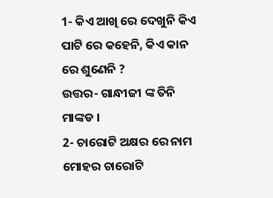1- କିଏ ଆଖି ରେ ଦେଖୁନି କିଏ ପାଟି ରେ କହେନି, କିଏ କାନ ରେ ଶୁଣେନି ?
ଉତ୍ତର- ଗାନ୍ଧୀଜୀ ଙ୍କ ତିନି ମାଙ୍କଡ ।
2- ଚାରୋଟି ଅକ୍ଷର ରେ ନାମ ମୋହର ଚାରୋଟି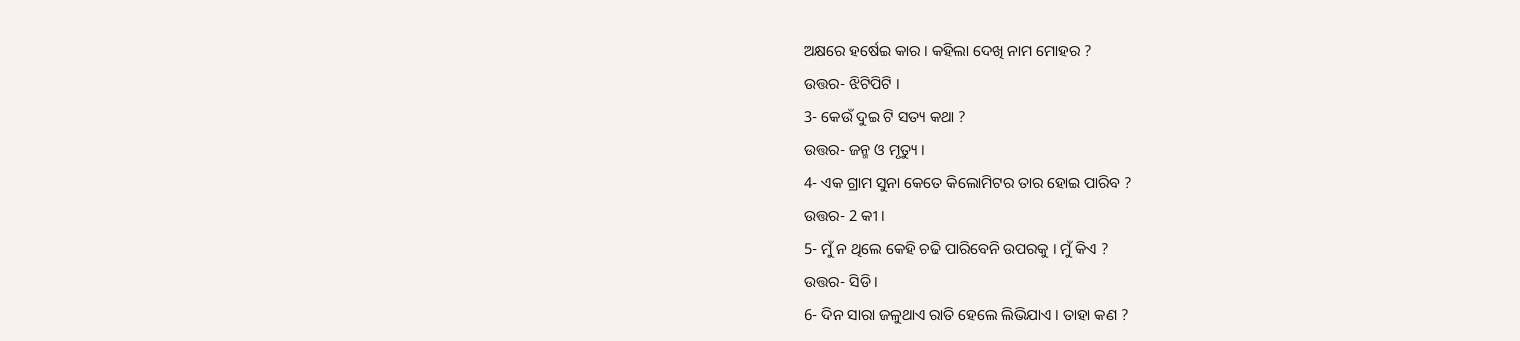ଅକ୍ଷରେ ହର୍ଷେଇ କାର । କହିଲା ଦେଖି ନାମ ମୋହର ?
ଉତ୍ତର- ଝିଟିପିଟି ।
3- କେଉଁ ଦୁଇ ଟି ସତ୍ୟ କଥା ?
ଉତ୍ତର- ଜନ୍ମ ଓ ମୃତ୍ୟୁ ।
4- ଏକ ଗ୍ରାମ ସୁନା କେତେ କିଲୋମିଟର ତାର ହୋଇ ପାରିବ ?
ଉତ୍ତର- 2 କୀ ।
5- ମୁଁ ନ ଥିଲେ କେହି ଚଢି ପାରିବେନି ଉପରକୁ । ମୁଁ କିଏ ?
ଉତ୍ତର- ସିଡି ।
6- ଦିନ ସାରା ଜଳୁଥାଏ ରାତି ହେଲେ ଲିଭିଯାଏ । ତାହା କଣ ?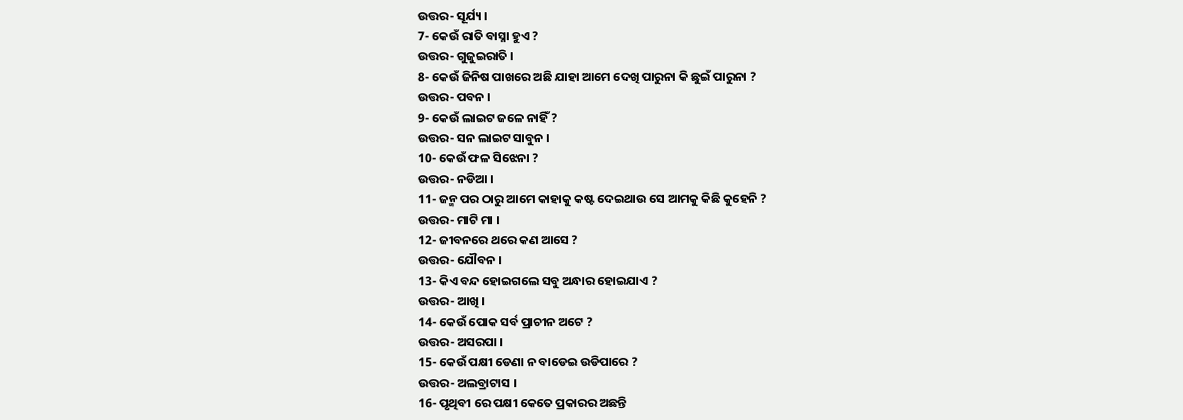ଉତ୍ତର- ସୂର୍ଯ୍ୟ ।
7- କେଉଁ ରାତି ବାସ୍ନା ହୁଏ ?
ଉତ୍ତର- ଗୁଜୁଇରାତି ।
8- କେଉଁ ଜିନିଷ ପାଖରେ ଅଛି ଯାହା ଆମେ ଦେଖି ପାରୁନା କି ଛୁଇଁ ପାରୁନା ?
ଉତ୍ତର- ପବନ ।
9- କେଉଁ ଲାଇଟ ଜଳେ ନାହିଁ ?
ଉତ୍ତର- ସନ ଲାଇଟ ସାବୁନ ।
10- କେଉଁ ଫଳ ସିଝେନା ?
ଉତ୍ତର- ନଡିଆ ।
11- ଜନ୍ମ ପର ଠାରୁ ଆମେ କାହାକୁ କଷ୍ଟ ଦେଇଥାଉ ସେ ଆମକୁ କିଛି କୁହେନି ?
ଉତ୍ତର- ମାଟି ମା ।
12- ଜୀବନରେ ଥରେ କଣ ଆସେ ?
ଉତ୍ତର- ଯୌବନ ।
13- କିଏ ବନ୍ଦ ହୋଇଗଲେ ସବୁ ଅନ୍ଧାର ହୋଇଯାଏ ?
ଉତ୍ତର- ଆଖି ।
14- କେଉଁ ପୋକ ସର୍ବ ପ୍ରାଚୀନ ଅଟେ ?
ଉତ୍ତର- ଅସରପା ।
15- କେଉଁ ପକ୍ଷୀ ଡେଣା ନ ବାଡେଇ ଉଡିପାରେ ?
ଉତ୍ତର- ଅଲବ୍ରାଟାସ ।
16- ପୃଥିବୀ ରେ ପକ୍ଷୀ କେତେ ପ୍ରକାରର ଅଛନ୍ତି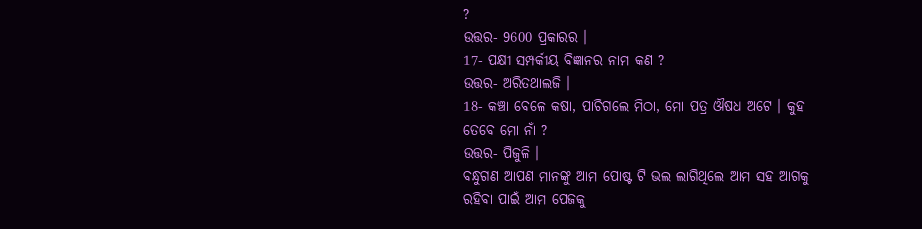?
ଉତ୍ତର- 9600 ପ୍ରକାରର ।
17- ପକ୍ଷୀ ସମ୍ପର୍କୀୟ ବିଜ୍ଞାନର ନାମ କଣ ?
ଉତ୍ତର- ଅରିତଥାଲଜି ।
18- କଞ୍ଚା ବେଳେ କଷା, ପାଚିଗଲେ ମିଠା, ମୋ ପତ୍ର ଔଷଧ ଅଟେ । କୁହ ତେବେ ମୋ ନାଁ ?
ଉତ୍ତର- ପିଜୁଳି ।
ବନ୍ଧୁଗଣ ଆପଣ ମାନଙ୍କୁ ଆମ ପୋଷ୍ଟ ଟି ଭଲ ଲାଗିଥିଲେ ଆମ ସହ ଆଗକୁ ରହିବା ପାଇଁ ଆମ ପେଜକୁ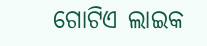ଗୋଟିଏ ଲାଇକ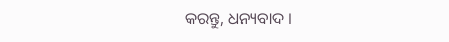କରନ୍ତୁ, ଧନ୍ୟବାଦ ।